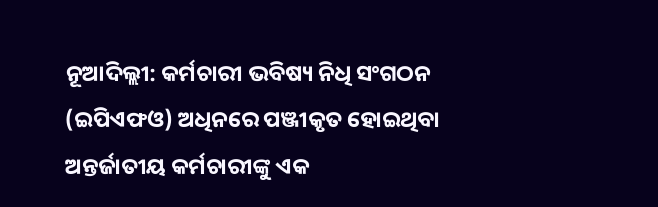ନୂଆଦିଲ୍ଲୀ: କର୍ମଚାରୀ ଭବିଷ୍ୟ ନିଧି ସଂଗଠନ (ଇପିଏଫଓ) ଅଧିନରେ ପଞ୍ଜୀକୃତ ହୋଇଥିବା ଅନ୍ତର୍ଜାତୀୟ କର୍ମଚାରୀଙ୍କୁ ଏକ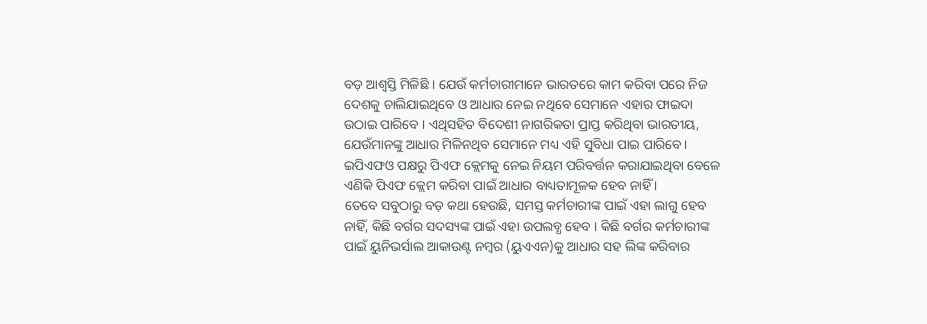ବଡ଼ ଆଶ୍ୱସ୍ତି ମିଳିଛି । ଯେଉଁ କର୍ମଚାରୀମାନେ ଭାରତରେ କାମ କରିବା ପରେ ନିଜ ଦେଶକୁ ଚାଲିଯାଇଥିବେ ଓ ଆଧାର ନେଇ ନଥିବେ ସେମାନେ ଏହାର ଫାଇଦା ଉଠାଇ ପାରିବେ । ଏଥିସହିତ ବିଦେଶୀ ନାଗରିକତା ପ୍ରାପ୍ତ କରିଥିବା ଭାରତୀୟ, ଯେଉଁମାନଙ୍କୁ ଆଧାର ମିଳିନଥିବ ସେମାନେ ମଧ୍ୟ ଏହି ସୁବିଧା ପାଇ ପାରିବେ । ଇପିଏଫଓ ପକ୍ଷରୁ ପିଏଫ କ୍ଲେମକୁ ନେଇ ନିୟମ ପରିବର୍ତ୍ତନ କରାଯାଇଥିବା ବେଳେ ଏଣିକି ପିଏଫ କ୍ଲେମ କରିବା ପାଇଁ ଆଧାର ବାଧ୍ୟତାମୂଳକ ହେବ ନାହିଁ ।
ତେବେ ସବୁଠାରୁ ବଡ଼ କଥା ହେଉଛି, ସମସ୍ତ କର୍ମଚାରୀଙ୍କ ପାଇଁ ଏହା ଲାଗୁ ହେବ ନାହିଁ, କିଛି ବର୍ଗର ସଦସ୍ୟଙ୍କ ପାଇଁ ଏହା ଉପଲବ୍ଧ ହେବ । କିଛି ବର୍ଗର କର୍ମଚାରୀଙ୍କ ପାଇଁ ୟୁନିଭର୍ସାଲ ଆକାଉଣ୍ଟ ନମ୍ବର (ୟୁଏଏନ)କୁ ଆଧାର ସହ ଲିଙ୍କ କରିବାର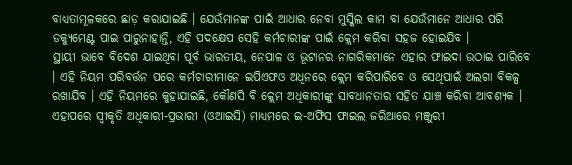ବାଧ୍ୟତାମୂଳକରେ ଛାଡ଼ କରାଯାଇଛି । ଯେଉଁମାନଙ୍କ ପାଇଁ ଆଧାର ନେବା ମୁସ୍କିଲ କାମ ବା ଯେଉଁମାନେ ଆଧାର ପରି ଡକ୍ୟୁମେଣ୍ଟ ପାଇ ପାରୁନାହାନ୍ତି, ଏହି ପଦକ୍ଷେପ ସେହି କର୍ମଚାରୀଙ୍କ ପାଇଁ କ୍ଲେମ କରିବା ସହଜ ହୋଇଯିବ ।
ସ୍ଥାୟୀ ଭାବେ ବିଦେଶ ଯାଇଥିବା ପୂର୍ବ ଭାରତୀୟ, ନେପାଳ ଓ ଭୂଟାନର ନାଗରିକମାନେ ଏହାର ଫାଇଦା ଉଠାଇ ପାରିବେ । ଏହି ନିୟମ ପରିବର୍ତ୍ତନ ପରେ କର୍ମଚାରୀମାନେ ଇପିଏଫଓ ଅଧିନରେ କ୍ଲେମ କରିପାରିବେ ଓ ସେଥିପାଇଁ ଅଲଗା ବିକଳ୍ପ ରଖାଯିବ । ଏହି ନିୟମରେ କୁହାଯାଇଛି, କୌଣସି ବି କ୍ଲେମ ଅଧିକାରୀଙ୍କୁ ସାବଧାନତାର ସହିତ ଯାଞ୍ଚ କରିବା ଆବଶ୍ୟକ । ଏହାପରେ ସ୍ୱୀକୃତି ଅଧିକାରୀ-ପ୍ରଭାରୀ (ଓଆଇସି) ମାଧ୍ୟମରେ ଇ-ଅଫିସ ଫାଇଲ ଜରିଆରେ ମଞ୍ଜୁରୀ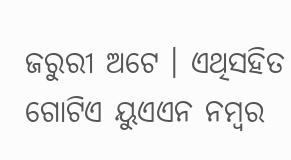ଜରୁରୀ ଅଟେ । ଏଥିସହିତ ଗୋଟିଏ ୟୁଏଏନ ନମ୍ବର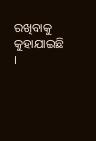ରଖିବାକୁ କୁହାଯାଇଛି ।